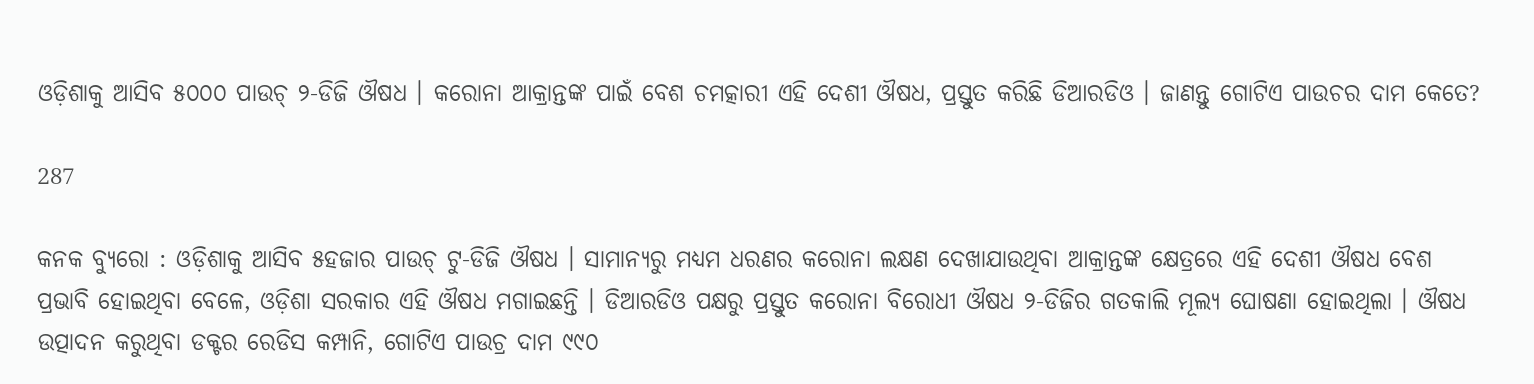ଓଡ଼ିଶାକୁ ଆସିବ ୫୦୦୦ ପାଉଚ୍ ୨-ଡିଜି ଔଷଧ । କରୋନା ଆକ୍ରାନ୍ତଙ୍କ ପାଇଁ ବେଶ ଚମତ୍କାରୀ ଏହି ଦେଶୀ ଔଷଧ, ପ୍ରସ୍ତୁତ କରିଛି ଡିଆରଡିଓ । ଜାଣନ୍ତୁ ଗୋଟିଏ ପାଉଚର ଦାମ କେତେ?

287

କନକ ବ୍ୟୁରୋ : ଓଡ଼ିଶାକୁ ଆସିବ ୫ହଜାର ପାଉଚ୍ ଟୁ-ଡିଜି ଔଷଧ । ସାମାନ୍ୟରୁ ମଧ୍ୟମ ଧରଣର କରୋନା ଲକ୍ଷଣ ଦେଖାଯାଉଥିବା ଆକ୍ରାନ୍ତଙ୍କ କ୍ଷେତ୍ରରେ ଏହି ଦେଶୀ ଔଷଧ ବେଶ ପ୍ରଭାବି ହୋଇଥିବା ବେଳେ, ଓଡ଼ିଶା ସରକାର ଏହି ଔଷଧ ମଗାଇଛନ୍ତି । ଡିଆରଡିଓ ପକ୍ଷରୁ ପ୍ରସ୍ତୁତ କରୋନା ବିରୋଧୀ ଔଷଧ ୨-ଡିଜିର ଗତକାଲି ମୂଲ୍ୟ ଘୋଷଣା ହୋଇଥିଲା । ଔଷଧ ଉତ୍ପାଦନ କରୁଥିବା ଡକ୍ଟର ରେଡିସ କମ୍ପାନି, ଗୋଟିଏ ପାଉଚ୍ର ଦାମ ୯୯୦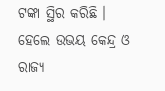ଟଙ୍କା ସ୍ଥିର କରିଛି । ହେଲେ ଉଭୟ କେନ୍ଦ୍ର ଓ ରାଜ୍ୟ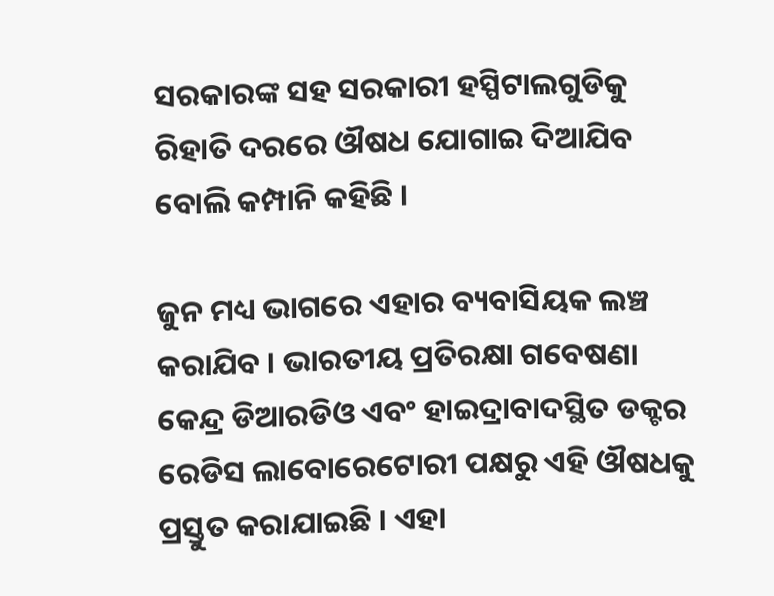ସରକାରଙ୍କ ସହ ସରକାରୀ ହସ୍ପିଟାଲଗୁଡିକୁ ରିହାତି ଦରରେ ଔଷଧ ଯୋଗାଇ ଦିଆଯିବ ବୋଲି କମ୍ପାନି କହିଛି ।

ଜୁନ ମଧ୍ୟ ଭାଗରେ ଏହାର ବ୍ୟବାସିୟକ ଲଞ୍ଚ କରାଯିବ । ଭାରତୀୟ ପ୍ରତିରକ୍ଷା ଗବେଷଣା କେନ୍ଦ୍ର ଡିଆରଡିଓ ଏବଂ ହାଇଦ୍ରାବାଦସ୍ଥିତ ଡକ୍ଟର ରେଡିସ ଲାବୋରେଟୋରୀ ପକ୍ଷରୁ ଏହି ଔଷଧକୁ ପ୍ରସ୍ତୁତ କରାଯାଇଛି । ଏହା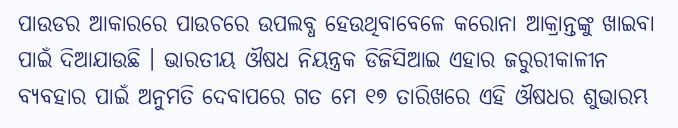ପାଉଡର ଆକାରରେ ପାଉଚରେ ଉପଲବ୍ଧ ହେଉଥିବାବେଳେ କରୋନା ଆକ୍ରାନ୍ତଙ୍କୁ ଖାଇବା ପାଇଁ ଦିଆଯାଉଛି । ଭାରତୀୟ ଔଷଧ ନିୟନ୍ତ୍ରକ ଡିଜିସିଆଇ ଏହାର ଜରୁରୀକାଳୀନ ବ୍ୟବହାର ପାଇଁ ଅନୁମତି ଦେବାପରେ ଗତ ମେ ୧୭ ତାରିଖରେ ଏହି ଔଷଧର ଶୁଭାରମ୍ଭ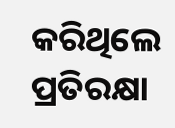କରିଥିଲେ ପ୍ରତିରକ୍ଷା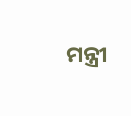ମନ୍ତ୍ରୀ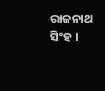ରାଜନାଥ ସିଂହ ।